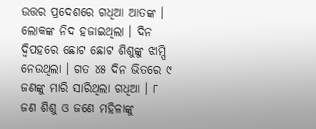ଉତ୍ତର ପ୍ରଦେଶରେ ଗଧିଆ ଆତଙ୍କ । ଲୋକଙ୍କ ନିଦ ହଜାଇଥିଲା । ଦିନ ଦ୍ୱିପହରେ ଛୋଟ ଛୋଟ ଶିଶୁଙ୍କୁ ଝାମ୍ପି ନେଉଥିଲା । ଗତ ୪୫ ଦିନ ଭିତରେ ୯ ଜଣଙ୍କୁ ମାରି ସାରିଥିଲା ଗଧିଆ । ୮ ଜଣ ଶିଶୁ ଓ ଜଣେ ମହିଳାଙ୍କୁ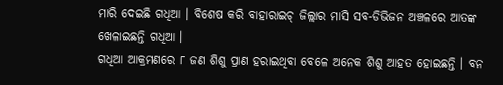ମାରି ଦେଇଛି ଗଧିଆ । ବିଶେଷ କରି ବାହାରାଇଚ୍ ଜିଲ୍ଲାର ମାସି ସବ-ଡିଭିଜନ ଅଞ୍ଚଳରେ ଆତଙ୍କ ଖେଳାଇଛନ୍ତି ଗଧିଆ ।
ଗଧିଆ ଆକ୍ରମଣରେ ୮ ଜଣ ଶିଶୁ ପ୍ରାଣ ହରାଇଥିବା ବେଳେ ଅନେକ ଶିଶୁ ଆହତ ହୋଇଛନ୍ତି । ବନ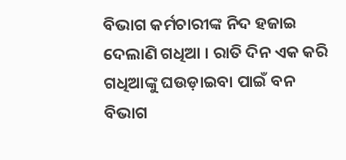ବିଭାଗ କର୍ମଚାରୀଙ୍କ ନିଦ ହଜାଇ ଦେଲାଣି ଗଧିଆ । ରାତି ଦିନ ଏକ କରି ଗଧିଆଙ୍କୁ ଘଉଡ଼ାଇବା ପାଇଁ ବନ ବିଭାଗ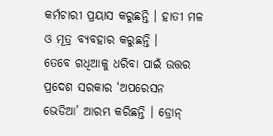କର୍ମଚାରୀ ପ୍ରୟାସ କରୁଛନ୍ତି । ହାତୀ ମଳ ଓ ମୂତ୍ର ବ୍ୟବହାର କରୁଛନ୍ତି ।
ତେବେ ଗଧିଆକୁ ଧରିବା ପାଇଁ ଉତ୍ତର ପ୍ରଦେଶ ସରକାର ‘ଅପରେସନ ଭେଡିଆ’ ଆରମ୍ଭ କରିଛନ୍ତି । ଡ୍ରୋନ୍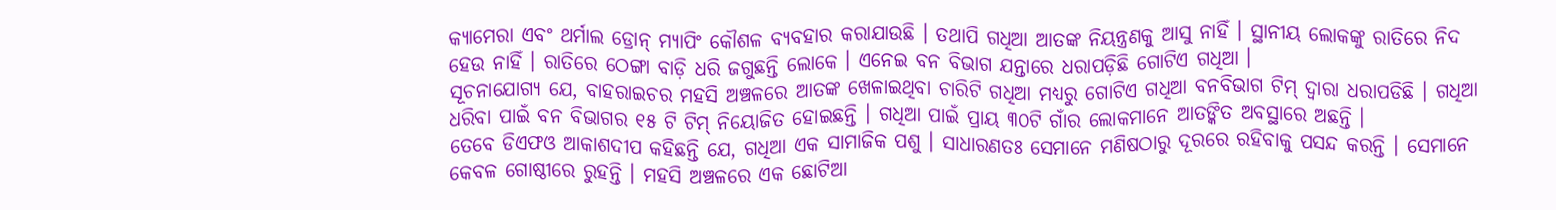କ୍ୟାମେରା ଏବଂ ଥର୍ମାଲ ଡ୍ରୋନ୍ ମ୍ୟାପିଂ କୌଶଳ ବ୍ୟବହାର କରାଯାଉଛି । ତଥାପି ଗଧିଆ ଆତଙ୍କ ନିୟନ୍ତ୍ରଣକୁ ଆସୁ ନାହିଁ । ସ୍ଥାନୀୟ ଲୋକଙ୍କୁ ରାତିରେ ନିଦ ହେଉ ନାହିଁ । ରାତିରେ ଠେଙ୍ଗା ବାଡ଼ି ଧରି ଜଗୁଛନ୍ତି ଲୋକେ । ଏନେଇ ବନ ବିଭାଗ ଯନ୍ତାରେ ଧରାପଡ଼ିଛି ଗୋଟିଏ ଗଧିଆ ।
ସୂଚନାଯୋଗ୍ୟ ଯେ, ବାହରାଇଚର ମହସି ଅଞ୍ଚଳରେ ଆତଙ୍କ ଖେଳାଇଥିବା ଚାରିଟି ଗଧିଆ ମଧ୍ୟରୁ ଗୋଟିଏ ଗଧିଆ ବନବିଭାଗ ଟିମ୍ ଦ୍ୱାରା ଧରାପଡିଛି । ଗଧିଆ ଧରିବା ପାଇଁ ବନ ବିଭାଗର ୧୫ ଟି ଟିମ୍ ନିୟୋଜିତ ହୋଇଛନ୍ତି । ଗଧିଆ ପାଇଁ ପ୍ରାୟ ୩୦ଟି ଗାଁର ଲୋକମାନେ ଆତଙ୍କିତ ଅବସ୍ଥାରେ ଅଛନ୍ତି ।
ତେବେ ଡିଏଫଓ ଆକାଶଦୀପ କହିଛନ୍ତି ଯେ, ଗଧିଆ ଏକ ସାମାଜିକ ପଶୁ । ସାଧାରଣତଃ ସେମାନେ ମଣିଷଠାରୁ ଦୂରରେ ରହିବାକୁ ପସନ୍ଦ କରନ୍ତି । ସେମାନେ କେବଳ ଗୋଷ୍ଠୀରେ ରୁହନ୍ତି । ମହସି ଅଞ୍ଚଳରେ ଏକ ଛୋଟିଆ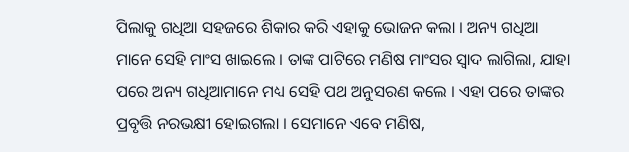ପିଲାକୁ ଗଧିଆ ସହଜରେ ଶିକାର କରି ଏହାକୁ ଭୋଜନ କଲା । ଅନ୍ୟ ଗଧିଆ ମାନେ ସେହି ମାଂସ ଖାଇଲେ । ତାଙ୍କ ପାଟିରେ ମଣିଷ ମାଂସର ସ୍ୱାଦ ଲାଗିଲା, ଯାହା ପରେ ଅନ୍ୟ ଗଧିଆମାନେ ମଧ୍ୟ ସେହି ପଥ ଅନୁସରଣ କଲେ । ଏହା ପରେ ତାଙ୍କର ପ୍ରବୃତ୍ତି ନରଭକ୍ଷୀ ହୋଇଗଲା । ସେମାନେ ଏବେ ମଣିଷ,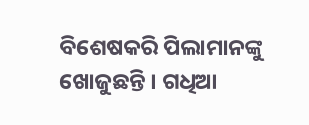ବିଶେଷକରି ପିଲାମାନଙ୍କୁ ଖୋଜୁଛନ୍ତି । ଗଧିଆ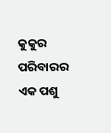କୁକୁର ପରିବାରର ଏକ ପଶୁ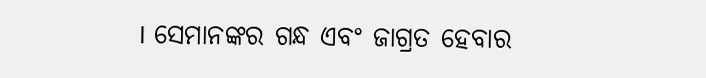। ସେମାନଙ୍କର ଗନ୍ଧ ଏବଂ ଜାଗ୍ରତ ହେବାର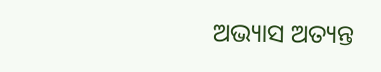ଅଭ୍ୟାସ ଅତ୍ୟନ୍ତ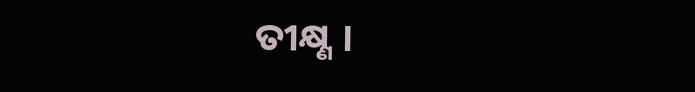ତୀକ୍ଷ୍ଣ ।